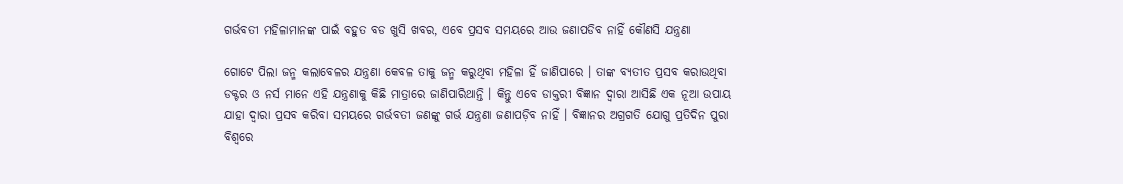ଗର୍ଭବତୀ ମହିଳାମାନଙ୍କ ପାଇଁ ବହୁତ ବଡ ଖୁସି ଖବର, ଏବେ ପ୍ରସବ ସମୟରେ ଆଉ ଜଣାପଡିବ ନାହିଁ କୌଣସି ଯନ୍ତ୍ରଣା

ଗୋଟେ ପିଲା ଜନ୍ମ କଲାବେଳର ଯନ୍ତ୍ରଣା କେବଳ ତାକୁ ଜନ୍ମ କରୁଥିବା ମହିଳା ହିଁ ଜାଣିପାରେ । ତାଙ୍କ ବ୍ୟତୀତ ପ୍ରସବ କରାଉଥିବା ଡକ୍ଟର ଓ ନର୍ସ ମାନେ ଏହି ଯନ୍ତ୍ରଣାକୁ କିଛି ମାତ୍ରାରେ ଜାଣିପାରିଥାନ୍ତି । କିନ୍ତୁ ଏବେ ଡାକ୍ତରୀ ବିଜ୍ଞାନ ଦ୍ଵାରା ଆସିଛି ଏକ ନୂଆ ଉପାୟ ଯାହା ଦ୍ଵାରା ପ୍ରସବ କରିବା ସମୟରେ ଗର୍ଭବତୀ ଜଣଙ୍କୁ ଗର୍ଭ ଯନ୍ତ୍ରଣା ଜଣାପଡ଼ିବ ନାହିଁ । ବିଜ୍ଞାନର ଅଗ୍ରଗତି ଯୋଗୁ ପ୍ରତିଦିନ ପୁରା ବିଶ୍ୱରେ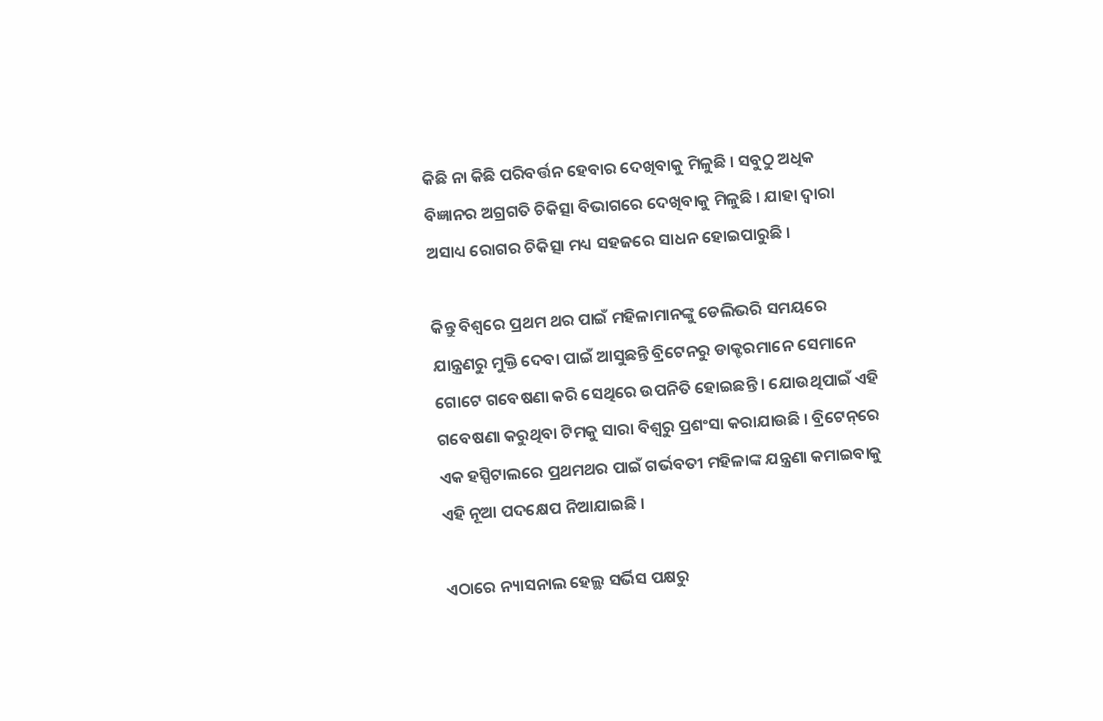କିଛି ନା କିଛି ପରିବର୍ତ୍ତନ ହେବାର ଦେଖିବାକୁ ମିଳୁଛି । ସବୁଠୁ ଅଧିକ ବିଜ୍ଞାନର ଅଗ୍ରଗତି ଚିକିତ୍ସା ବିଭାଗରେ ଦେଖିବାକୁ ମିଳୁଛି । ଯାହା ଦ୍ଵାରା ଅସାଧ୍ୟ ରୋଗର ଚିକିତ୍ସା ମଧ୍ୟ ସହଜରେ ସାଧନ ହୋଇପାରୁଛି ।

କିନ୍ତୁ ବିଶ୍ୱରେ ପ୍ରଥମ ଥର ପାଇଁ ମହିଳାମାନଙ୍କୁ ଡେଲିଭରି ସମୟରେ ଯାନ୍ତ୍ରଣରୁ ମୁକ୍ତି ଦେବା ପାଇଁ ଆସୁଛନ୍ତି ବ୍ରିଟେନରୁ ଡାକ୍ଟରମାନେ ସେମାନେ ଗୋଟେ ଗବେଷଣା କରି ସେଥିରେ ଉପନିତି ହୋଇଛନ୍ତି । ଯୋଉଥିପାଇଁ ଏହି ଗବେଷଣା କରୁଥିବା ଟିମକୁ ସାରା ବିଶ୍ବରୁ ପ୍ରଶଂସା କରାଯାଉଛି । ବ୍ରିଟେନ୍‌ରେ ଏକ ହସ୍ପିଟାଲରେ ପ୍ରଥମଥର ପାଇଁ ଗର୍ଭବତୀ ମହିଳାଙ୍କ ଯନ୍ତ୍ରଣା କମାଇବାକୁ ଏହି ନୂଆ ପଦକ୍ଷେପ ନିଆଯାଇଛି ।

ଏଠାରେ ନ୍ୟାସନାଲ ହେଲ୍ଥ ସର୍ଭିସ ପକ୍ଷରୁ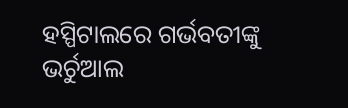ହସ୍ପିଟାଲରେ ଗର୍ଭବତୀଙ୍କୁ ଭର୍ଚୁଆଲ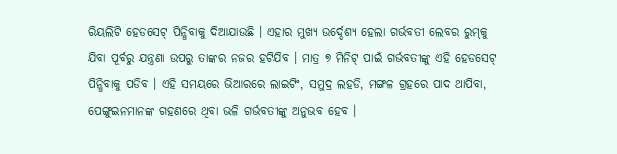ରିୟଲିଟି ହେଡସେଟ୍ ପିନ୍ଧିବାକୁ ଦିଆଯାଉଛି । ଏହାର ମୁଖ୍ୟ ଉର୍ଦ୍ଦେଶ୍ୟ ହେଲା ଗର୍ଭବତୀ ଲେବର ରୁମ୍‌କୁ ଯିବା ପୂର୍ବରୁ ଯନ୍ତ୍ରଣା ଉପରୁ ତାଙ୍କର ନଜର ହଟିଯିବ । ମାତ୍ର ୭ ମିନିଟ୍ ପାଇଁ ଗର୍ଭବତୀଙ୍କୁ ଏହି ହେଡସେଟ୍ ପିନ୍ଧିବାକୁ ପଡିବ । ଏହି ସମୟରେ ଭିଆରରେ ଲାଇଟିଂ, ସମୁଦ୍ର ଲହଡି, ମଙ୍ଗଳ ଗ୍ରହରେ ପାଦ ଥାପିବା, ପେଙ୍ଗୁଇନମାନଙ୍କ ଗହଣରେ ଥିବା ଭଳି ଗର୍ଭବତୀଙ୍କୁ ଅନୁଭବ ହେବ ।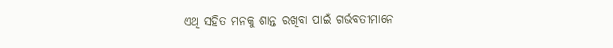ଏଥି ସହିତ ମନକୁ ଶାନ୍ତ ରଖିବା ପାଇଁ ଗର୍ଭବତୀମାନେ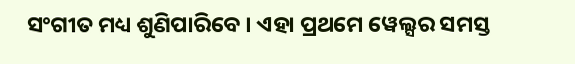ସଂଗୀତ ମଧ୍ୟ ଶୁଣିପାରିବେ । ଏହା ପ୍ରଥମେ ୱେଲ୍ସର ସମସ୍ତ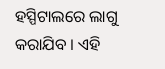ହସ୍ପିଟାଲରେ ଲାଗୁ କରାଯିବ । ଏହି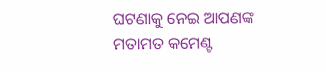ଘଟଣାକୁ ନେଇ ଆପଣଙ୍କ ମତାମତ କମେଣ୍ଟ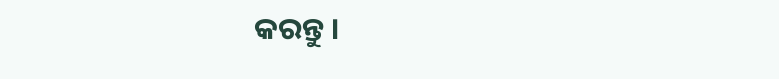କରନ୍ତୁ ।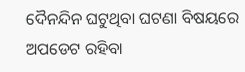ଦୈନନ୍ଦିନ ଘଟୁଥିବା ଘଟଣା ବିଷୟରେ ଅପଡେଟ ରହିବା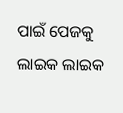ପାଇଁ ପେଜକୁ ଲାଇକ ଲାଇକ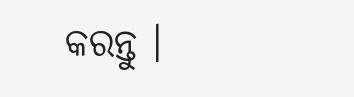କରନ୍ତୁ ।